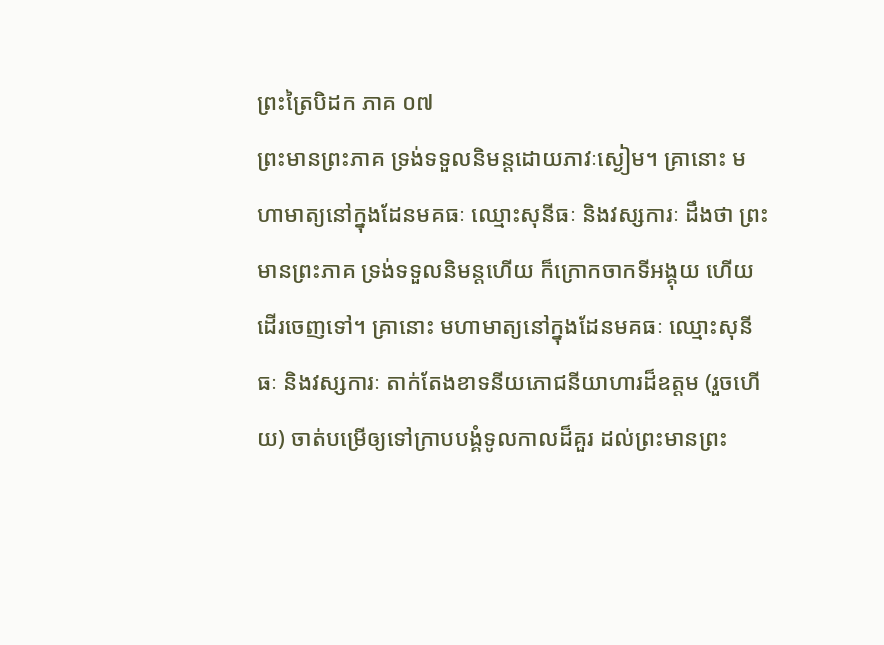ព្រះត្រៃបិដក ភាគ ០៧
ព្រះមានព្រះភាគ ទ្រង់ទទួលនិមន្តដោយភាវៈស្ងៀម។ គ្រានោះ មហាមាត្យនៅក្នុងដែនមគធៈ ឈ្មោះសុនីធៈ និងវស្សការៈ ដឹងថា ព្រះមានព្រះភាគ ទ្រង់ទទួលនិមន្តហើយ ក៏ក្រោកចាកទីអង្គុយ ហើយដើរចេញទៅ។ គ្រានោះ មហាមាត្យនៅក្នុងដែនមគធៈ ឈ្មោះសុនីធៈ និងវស្សការៈ តាក់តែងខាទនីយភោជនីយាហារដ៏ឧត្តម (រួចហើយ) ចាត់បម្រើឲ្យទៅក្រាបបង្គំទូលកាលដ៏គួរ ដល់ព្រះមានព្រះ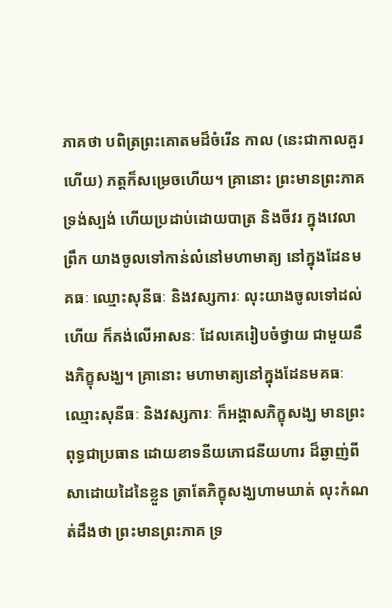ភាគថា បពិត្រព្រះគោតមដ៏ចំរើន កាល (នេះជាកាលគួរហើយ) ភត្តក៏សម្រេចហើយ។ គ្រានោះ ព្រះមានព្រះភាគ ទ្រង់ស្បង់ ហើយប្រដាប់ដោយបាត្រ និងចីវរ ក្នុងវេលាព្រឹក យាងចូលទៅកាន់លំនៅមហាមាត្យ នៅក្នុងដែនមគធៈ ឈ្មោះសុនីធៈ និងវស្សការៈ លុះយាងចូលទៅដល់ហើយ ក៏គង់លើអាសនៈ ដែលគេរៀបចំថ្វាយ ជាមួយនឹងភិក្ខុសង្ឃ។ គ្រានោះ មហាមាត្យនៅក្នុងដែនមគធៈ ឈ្មោះសុនីធៈ និងវស្សការៈ ក៏អង្គាសភិក្ខុសង្ឃ មានព្រះពុទ្ធជាប្រធាន ដោយខាទនីយភោជនីយហារ ដ៏ឆ្ងាញ់ពីសាដោយដៃនៃខ្លួន ត្រាតែភិក្ខុសង្ឃហាមឃាត់ លុះកំណត់ដឹងថា ព្រះមានព្រះភាគ ទ្រ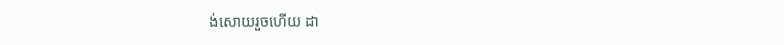ង់សោយរួចហើយ ដា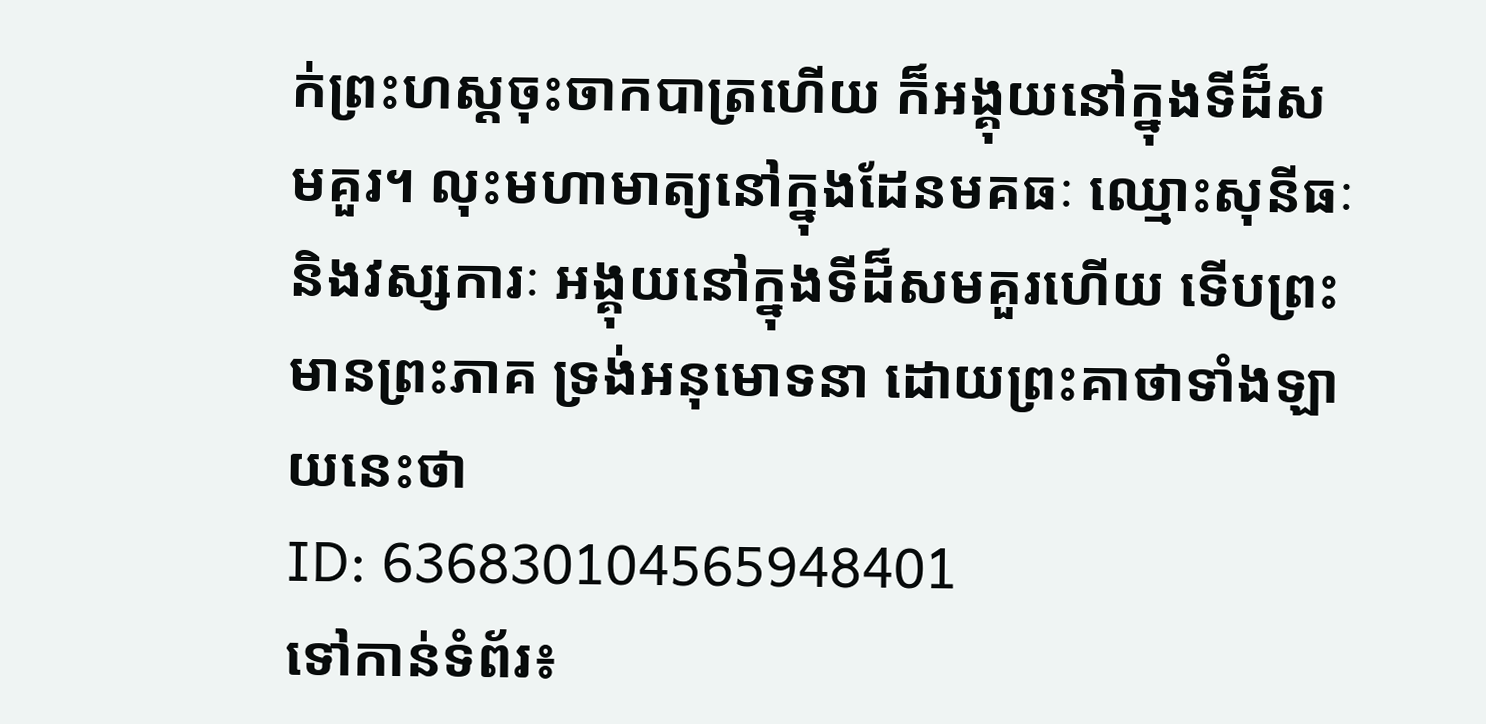ក់ព្រះហស្តចុះចាកបាត្រហើយ ក៏អង្គុយនៅក្នុងទីដ៏សមគួរ។ លុះមហាមាត្យនៅក្នុងដែនមគធៈ ឈ្មោះសុនីធៈ និងវស្សការៈ អង្គុយនៅក្នុងទីដ៏សមគួរហើយ ទើបព្រះមានព្រះភាគ ទ្រង់អនុមោទនា ដោយព្រះគាថាទាំងឡាយនេះថា
ID: 636830104565948401
ទៅកាន់ទំព័រ៖